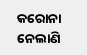କରୋନା ନେଲାଣି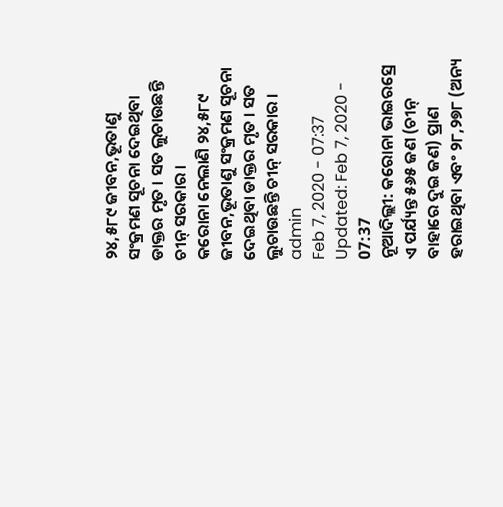୨୪,୫୮୯ ଜୀବନ,ଭୂତାଣୁ ସଂକ୍ରମଣ ସୂଚନା ଦେଇଥିବା ଡାକ୍ତର ମୃତ । ସତ ଲୁଚାଉଛନ୍ତି ଚୀନ୍ ସରକାର ।
କରୋନା ନେଲାଣି ୨୪,୫୮୯ ଜୀବନ,ଭୂତାଣୁ ସଂକ୍ରମଣ ସୂଚନା ଦେଇଥିବା ଡାକ୍ତର ମୃତ । ସତ ଲୁଚାଉଛନ୍ତି ଚୀନ୍ ସରକାର ।
admin
Feb 7, 2020 - 07:37
Updated: Feb 7, 2020 - 07:37
ନୂଆଦିଲ୍ଲୀ: କରୋନା ଭାଇରସ୍ରେ ଏ ପର୍ଯ୍ୟନ୍ତ ୫୬୫ ଜଣ (ଚୀନ୍ ବାହାରେ ଦୁଇ ଜଣ) ପ୍ରାଣ ହରାଇଥିବା ଏବଂ ୨୮,୨୭୮ (ଅନ୍ୟ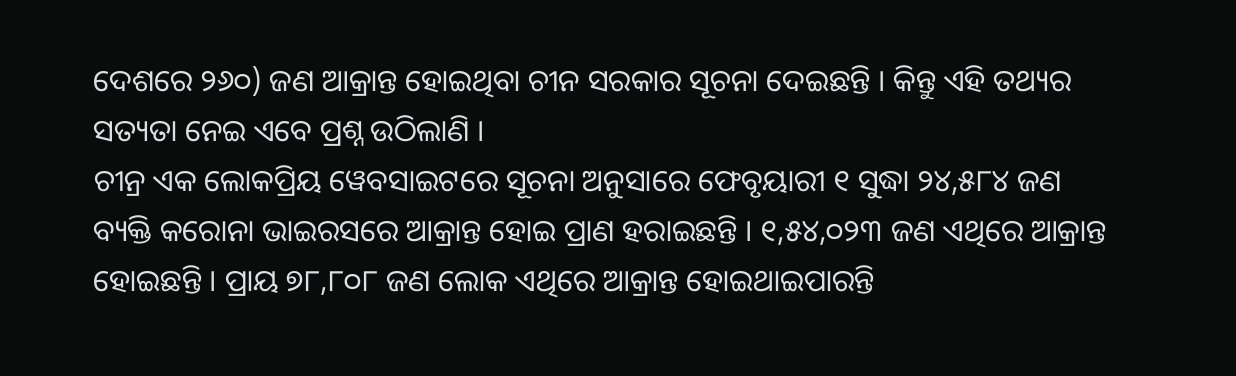ଦେଶରେ ୨୬୦) ଜଣ ଆକ୍ରାନ୍ତ ହୋଇଥିବା ଚୀନ ସରକାର ସୂଚନା ଦେଇଛନ୍ତି । କିନ୍ତୁ ଏହି ତଥ୍ୟର ସତ୍ୟତା ନେଇ ଏବେ ପ୍ରଶ୍ନ ଉଠିଲାଣି ।
ଚୀନ୍ର ଏକ ଲୋକପ୍ରିୟ ୱେବସାଇଟରେ ସୂଚନା ଅନୁସାରେ ଫେବୃୟାରୀ ୧ ସୁଦ୍ଧା ୨୪,୫୮୪ ଜଣ ବ୍ୟକ୍ତି କରୋନା ଭାଇରସରେ ଆକ୍ରାନ୍ତ ହୋଇ ପ୍ରାଣ ହରାଇଛନ୍ତି । ୧,୫୪,୦୨୩ ଜଣ ଏଥିରେ ଆକ୍ରାନ୍ତ ହୋଇଛନ୍ତି । ପ୍ରାୟ ୭୮,୮୦୮ ଜଣ ଲୋକ ଏଥିରେ ଆକ୍ରାନ୍ତ ହୋଇଥାଇପାରନ୍ତି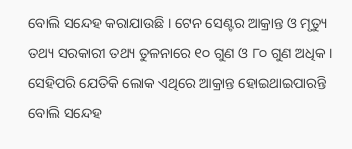ବୋଲି ସନ୍ଦେହ କରାଯାଉଛି । ଟେନ ସେଣ୍ଟର ଆକ୍ରାନ୍ତ ଓ ମୃତ୍ୟୁ ତଥ୍ୟ ସରକାରୀ ତଥ୍ୟ ତୁଳନାରେ ୧୦ ଗୁଣ ଓ ୮୦ ଗୁଣ ଅଧିକ । ସେହିପରି ଯେତିକି ଲୋକ ଏଥିରେ ଆକ୍ରାନ୍ତ ହୋଇଥାଇପାରନ୍ତି ବୋଲି ସନ୍ଦେହ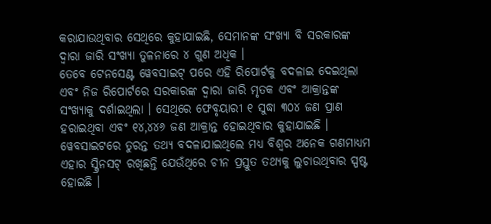କରାଯାଉଥିବାର ସେଥିରେ କୁହାଯାଇଛି, ସେମାନଙ୍କ ସଂଖ୍ୟା ବି ସରକାରଙ୍କ ଦ୍ୱାରା ଜାରି ସଂଖ୍ୟା ତୁଳନାରେ ୪ ଗୁଣ ଅଧିକ ।
ତେବେ ଟେନସେଣ୍ଟ ୱେବସାଇଟ୍ ପରେ ଏହି ରିପୋର୍ଟକୁ ବଦଳାଇ ଦେଇଥିଲା ଏବଂ ନିଜ ରିପୋର୍ଟରେ ସରକାରଙ୍କ ଦ୍ୱାରା ଜାରି ମୃତକ ଏବଂ ଆକ୍ରାନ୍ତଙ୍କ ସଂଖ୍ୟାକୁ ଦର୍ଶାଇଥିଲା । ସେଥିରେ ଫେବୃୟାରୀ ୧ ସୁଦ୍ଧା ୩୦୪ ଜଣ ପ୍ରାଣ ହରାଇଥିବା ଏବଂ ୧୪,୪୪୬ ଜଣ ଆକ୍ରାନ୍ତ ହୋଇଥିବାର କୁହାଯାଇଛି । ୱେବସାଇଟରେ ତୁରନ୍ତ ତଥ୍ୟ ବଦଳାଯାଇଥିଲେ ମଧ୍ୟ ବିଶ୍ୱର ଅନେକ ଗଣମାଧ୍ୟମ ଏହାର ସ୍କ୍ରିନସଟ୍ ରଖିଛନ୍ତି ଯେଉଁଥିରେ ଚୀନ ପ୍ରସ୍ତୁତ ତଥ୍ୟକୁ ଲୁଚାଉଥିବାର ସ୍ପଷ୍ଟ ହୋଇଛି ।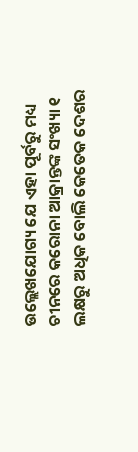ଉଲ୍ଲେଖଯୋଗ୍ୟ ଯେ ଏହା ପୂର୍ବରୁ ମଧ୍ୟ ଚୀନରେ କରୋନା ଆକ୍ରାନ୍ତଙ୍କ ସଂଖ୍ୟା ୧ ଲକ୍ଷରୁ ଅଧିକ ବୋଲି କେତେକ ଦେଶର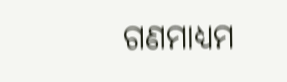ଗଣମାଧ୍ୟମ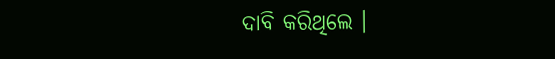ଦାବି କରିଥିଲେ ।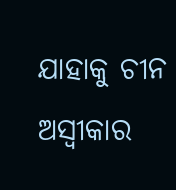ଯାହାକୁ ଚୀନ ଅସ୍ୱୀକାର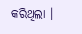କରିଥିଲା ।